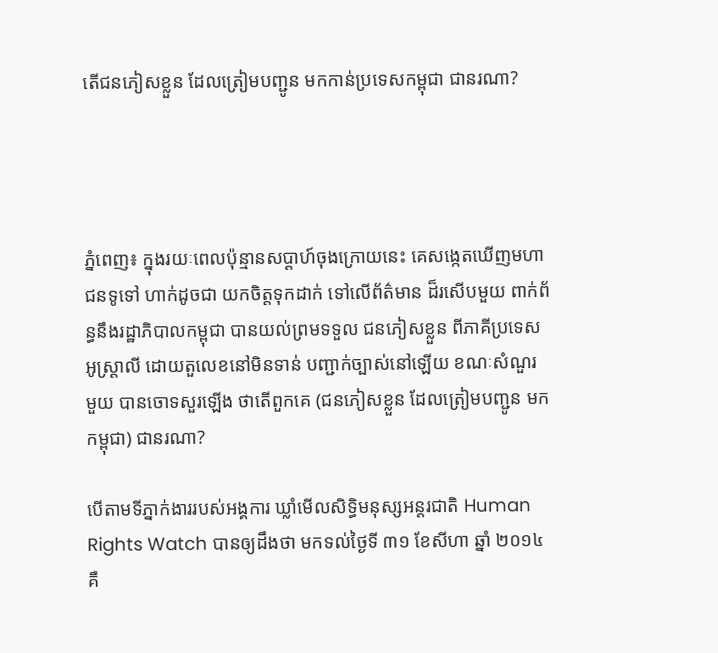តើជនភៀសខ្លួន ដែលត្រៀមបញ្ជូន មកកាន់ប្រទេសកម្ពុជា ជានរណា?




ភ្នំពេញ៖ ក្នុងរយៈពេលប៉ុន្មានសប្តាហ៍ចុងក្រោយនេះ គេសង្កេតឃើញមហាជនទូទៅ ហាក់ដូចជា យកចិត្តទុកដាក់ ទៅលើព័ត៌មាន ដ៏រសើបមួយ ពាក់ព័ន្ធនឹងរដ្ឋាភិបាលកម្ពុជា បានយល់ព្រមទទួល ជនភៀសខ្លួន ពីភាគីប្រទេសអូស្ត្រាលី ដោយតួលេខនៅមិនទាន់ បញ្ជាក់ច្បាស់នៅឡើយ ខណៈសំណួរ មួយ បានចោទសួរឡើង ថាតើពួកគេ (ជនភៀសខ្លួន ដែលត្រៀមបញ្ជូន មកកម្ពុជា) ជានរណា?

បើតាមទីភ្នាក់ងាររបស់អង្គការ ឃ្លាំមើលសិទ្ធិមនុស្សអន្តរជាតិ Human Rights Watch បានឲ្យដឹងថា មកទល់ថ្ងៃទី ៣១ ខែសីហា ឆ្នាំ ២០១៤ គឺ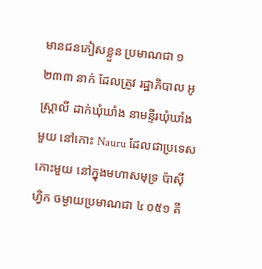មានជនភៀសខ្លួន ប្រមាណជា ១ ២៣៣ នាក់ ដែលត្រូវ រដ្ឋាភិបាល អូស្ត្រាលី ដាក់ឃុំឃាំង នាមន្ទីរឃុំឃាំងមួយ នៅកោះ Nauru ដែលជាប្រទេស កោះមួយ នៅក្នុងមហាសមុទ្រ ប៉ាស៊ីហ្វិក ចម្ងាយប្រមាណជា ៤ ០៥១ គី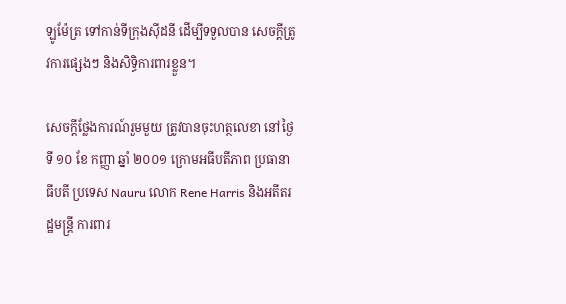ឡូម៉ែត្រ ទៅកាន់ទីក្រុងស៊ីដនី ដើម្បីទទួលបាន សេចក្តីត្រូវការផ្សេងៗ និងសិទ្ធិការពារខ្លួន។

សេចក្តីថ្លែងការណ៍រួមមួយ ត្រូវបានចុះហត្ថលេខា នៅថ្ងៃទី ១០ ខែ កញ្ញា ឆ្នាំ ២០០១ ក្រោមអធីបតីភាព ប្រធានាធីបតី ប្រទេស Nauru លោក Rene Harris និងអតីតរដ្ឋមន្ត្រី ការពារ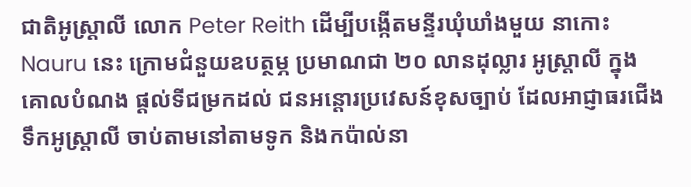ជាតិអូស្ត្រាលី លោក Peter Reith ដើម្បីបង្កើតមន្ទីរឃុំឃាំងមួយ នាកោះ Nauru នេះ ក្រោមជំនួយឧបត្ថម្ភ ប្រមាណជា ២០ លានដុល្លារ អូស្ត្រាលី ក្នុងគោលបំណង ផ្តល់ទីជម្រកដល់ ជនអន្តោរប្រវេសន៍ខុសច្បាប់ ដែលអាជ្ញាធរជើង ទឹកអូស្ត្រាលី ចាប់តាមនៅតាមទូក និងកប៉ាល់នា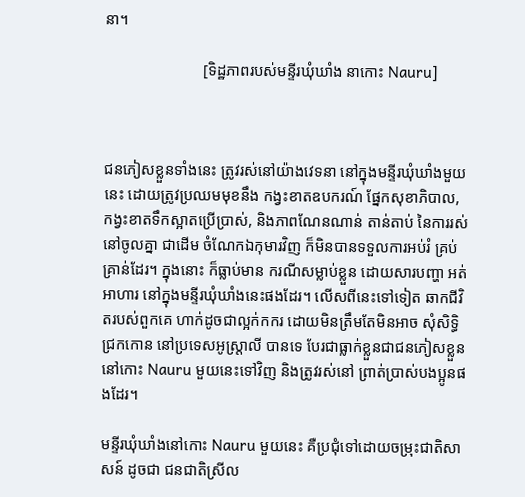នា។

                         [ទិដ្ឋភាពរបស់មន្ទីរឃុំឃាំង នាកោះ Nauru]



ជនភៀសខ្លួនទាំងនេះ ត្រូវរស់នៅយ៉ាងវេទនា នៅក្នុងមន្ទីរឃុំឃាំងមួយនេះ ដោយត្រូវប្រឈមមុខនឹង កង្វះខាតឧបករណ៍ ផ្នែកសុខាភិបាល, កង្វះខាតទឹកស្អាតប្រើប្រាស់, និងភាពណែនណាន់ តាន់តាប់ នៃការរស់នៅចូលគ្នា ជាដើម ចំណែកឯកុមារវិញ ក៏មិនបានទទួលការអប់រំ គ្រប់គ្រាន់ដែរ។ ក្នុងនោះ ក៏ធ្លាប់មាន ករណីសម្លាប់ខ្លួន ដោយសារបញ្ហា អត់អាហារ នៅក្នុងមន្ទីរឃុំឃាំងនេះផងដែរ។ លើសពីនេះទៅទៀត ឆាកជីវិតរបស់ពួកគេ ហាក់ដូចជាល្អក់កករ ដោយមិនត្រឹមតែមិនអាច សុំសិទ្ធិជ្រកកោន នៅប្រទេសអូស្ត្រាលី បានទេ បែរជាធ្លាក់ខ្លួនជាជនភៀសខ្លួន នៅកោះ Nauru មួយនេះទៅវិញ និងត្រូវរស់នៅ ព្រាត់ប្រាស់បងប្អូនផងដែរ។

មន្ទីរឃុំឃាំងនៅកោះ Nauru មួយនេះ គឺប្រជុំទៅដោយចម្រុះជាតិសាសន៍ ដូចជា ជនជាតិស្រីល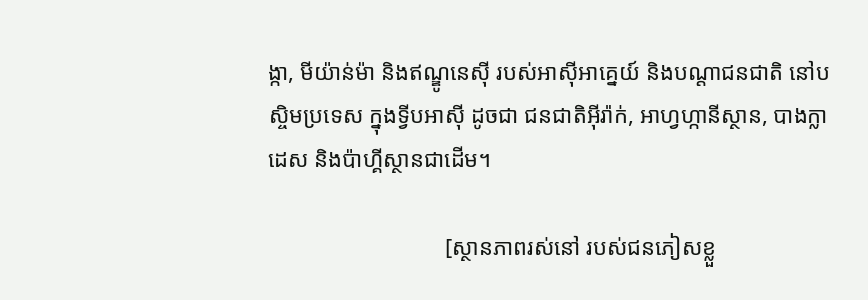ង្កា, មីយ៉ាន់ម៉ា និងឥណ្ឌូនេស៊ី របស់អាស៊ីអាគ្នេយ៍ និងបណ្តាជនជាតិ នៅបស្ចិមប្រទេស ក្នុងទ្វីបអាស៊ី ដូចជា ជនជាតិអ៊ីរ៉ាក់, អាហ្វហ្កានីស្ថាន, បាងក្លាដេស និងប៉ាហ្គីស្ថានជាដើម។

                               [ស្ថានភាពរស់នៅ របស់ជនភៀសខ្លួ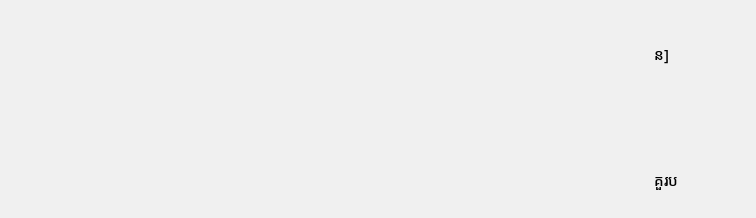ន]





គួរប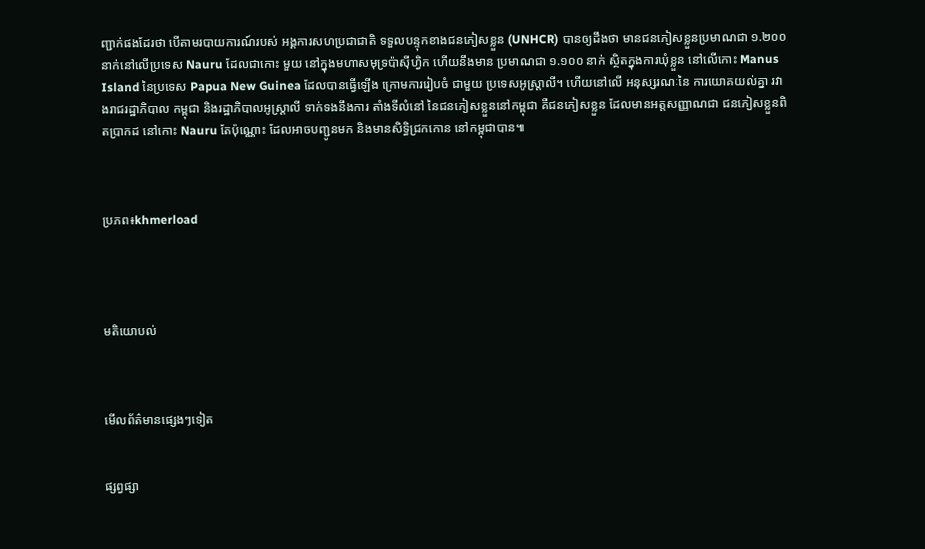ញ្ជាក់ផងដែរថា បើតាមរបាយការណ៍របស់ អង្គការសហប្រជាជាតិ ទទួលបន្ទុកខាងជនភៀសខ្លួន (UNHCR) បានឲ្យដឹងថា មានជនភៀសខ្លួនប្រមាណជា ១.២០០ នាក់នៅលើប្រទេស Nauru ដែលជាកោះ មួយ នៅក្នុងមហាសមុទ្រប៉ាស៊ីហ្វិក ហើយនឹងមាន ប្រមាណជា ១.១០០ នាក់ ស្ថិតក្នុងការឃុំខ្លួន នៅលើកោះ Manus Island នៃប្រទេស Papua New Guinea ដែលបានធ្វើឡើង ក្រោមការរៀបចំ ជាមួយ ប្រទេសអូស្រ្តាលី។ ហើយនៅលើ អនុស្សរណៈនៃ ការយោគយល់គ្នា រវាងរាជរដ្ឋាភិបាល កម្ពុជា និងរដ្ឋាភិបាលអូស្ត្រាលី ទាក់ទងនឹងការ តាំងទីលំនៅ នៃជនភៀសខ្លួននៅកម្ពុជា គឺជនភៀសខ្លួន ដែលមានអត្តសញ្ញាណជា ជនភៀសខ្លួនពិតប្រាកដ នៅកោះ Nauru តែប៉ុណ្ណោះ ដែលអាចបញ្ជូនមក និងមានសិទ្ធិជ្រកកោន នៅកម្ពុជាបាន៕



ប្រភព៖khmerload




មតិយោបល់



មើលព័ត៌មានផ្សេងៗទៀត


ផ្សព្វផ្សា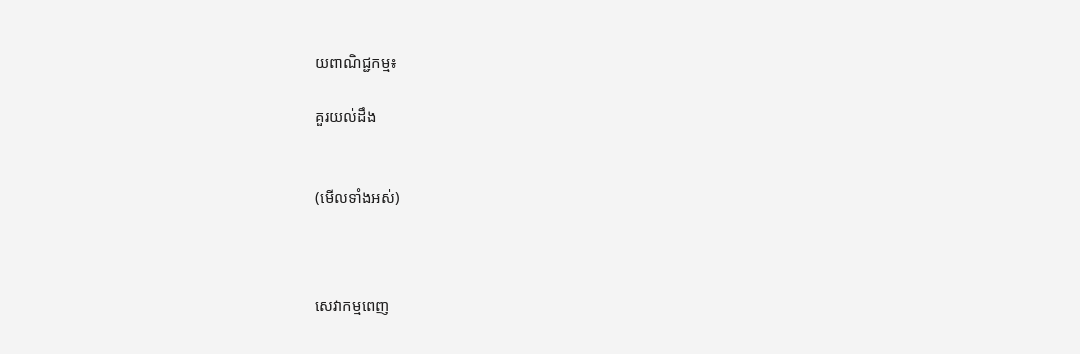យពាណិជ្ជកម្ម៖

គួរយល់ដឹង


(មើលទាំងអស់)



សេវាកម្មពេញ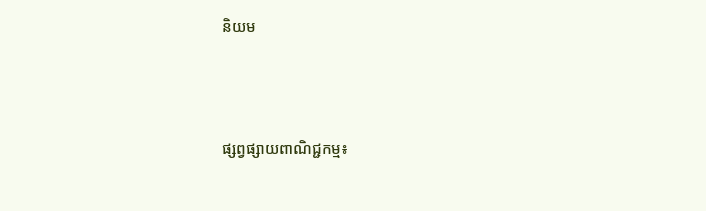និយម



ផ្សព្វផ្សាយពាណិជ្ជកម្ម៖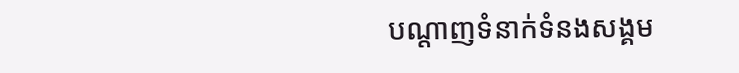បណ្តាញទំនាក់ទំនងសង្គម